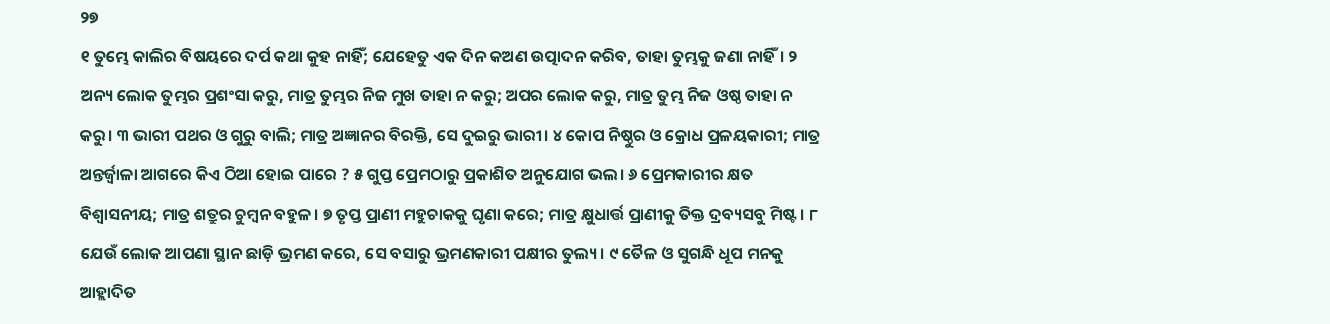୨୭
୧ ତୁମ୍ଭେ କାଲିର ବିଷୟରେ ଦର୍ପ କଥା କୁହ ନାହିଁ; ଯେହେତୁ ଏକ ଦିନ କଅଣ ଉତ୍ପାଦନ କରିବ, ତାହା ତୁମ୍ଭକୁ ଜଣା ନାହିଁ। ୨ ଅନ୍ୟ ଲୋକ ତୁମ୍ଭର ପ୍ରଶଂସା କରୁ, ମାତ୍ର ତୁମ୍ଭର ନିଜ ମୁଖ ତାହା ନ କରୁ; ଅପର ଲୋକ କରୁ, ମାତ୍ର ତୁମ୍ଭ ନିଜ ଓଷ୍ଠ ତାହା ନ କରୁ। ୩ ଭାରୀ ପଥର ଓ ଗୁରୁ ବାଲି; ମାତ୍ର ଅଜ୍ଞାନର ବିରକ୍ତି, ସେ ଦୁଇରୁ ଭାରୀ। ୪ କୋପ ନିଷ୍ଠୁର ଓ କ୍ରୋଧ ପ୍ରଳୟକାରୀ; ମାତ୍ର ଅନ୍ତର୍ଜ୍ୱାଳା ଆଗରେ କିଏ ଠିଆ ହୋଇ ପାରେ ? ୫ ଗୁପ୍ତ ପ୍ରେମଠାରୁ ପ୍ରକାଶିତ ଅନୁଯୋଗ ଭଲ। ୬ ପ୍ରେମକାରୀର କ୍ଷତ ବିଶ୍ୱାସନୀୟ; ମାତ୍ର ଶତ୍ରୁର ଚୁମ୍ବନ ବହୁଳ। ୭ ତୃପ୍ତ ପ୍ରାଣୀ ମହୁଚାକକୁ ଘୃଣା କରେ; ମାତ୍ର କ୍ଷୁଧାର୍ତ୍ତ ପ୍ରାଣୀକୁ ତିକ୍ତ ଦ୍ରବ୍ୟସବୁ ମିଷ୍ଟ। ୮ ଯେଉଁ ଲୋକ ଆପଣା ସ୍ଥାନ ଛାଡ଼ି ଭ୍ରମଣ କରେ, ସେ ବସାରୁ ଭ୍ରମଣକାରୀ ପକ୍ଷୀର ତୁଲ୍ୟ। ୯ ତୈଳ ଓ ସୁଗନ୍ଧି ଧୂପ ମନକୁ ଆହ୍ଲାଦିତ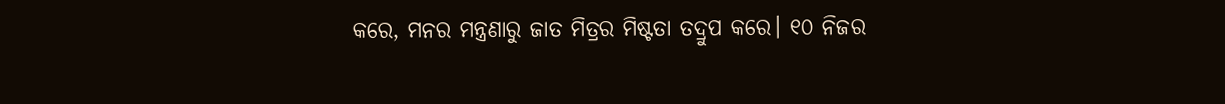କରେ, ମନର ମନ୍ତ୍ରଣାରୁ ଜାତ ମିତ୍ରର ମିଷ୍ଟତା ତଦ୍ରୁପ କରେ। ୧୦ ନିଜର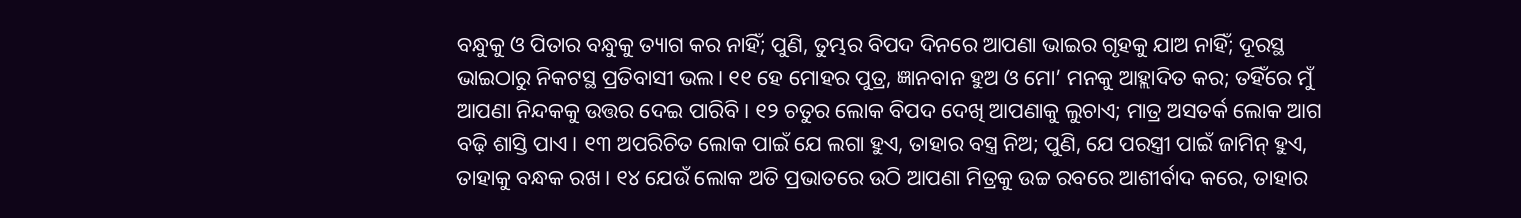ବନ୍ଧୁକୁ ଓ ପିତାର ବନ୍ଧୁକୁ ତ୍ୟାଗ କର ନାହିଁ; ପୁଣି, ତୁମ୍ଭର ବିପଦ ଦିନରେ ଆପଣା ଭାଇର ଗୃହକୁ ଯାଅ ନାହିଁ; ଦୂରସ୍ଥ ଭାଇଠାରୁ ନିକଟସ୍ଥ ପ୍ରତିବାସୀ ଭଲ। ୧୧ ହେ ମୋହର ପୁତ୍ର, ଜ୍ଞାନବାନ ହୁଅ ଓ ମୋ’ ମନକୁ ଆହ୍ଲାଦିତ କର; ତହିଁରେ ମୁଁ ଆପଣା ନିନ୍ଦକକୁ ଉତ୍ତର ଦେଇ ପାରିବି। ୧୨ ଚତୁର ଲୋକ ବିପଦ ଦେଖି ଆପଣାକୁ ଲୁଚାଏ; ମାତ୍ର ଅସତର୍କ ଲୋକ ଆଗ ବଢ଼ି ଶାସ୍ତି ପାଏ। ୧୩ ଅପରିଚିତ ଲୋକ ପାଇଁ ଯେ ଲଗା ହୁଏ, ତାହାର ବସ୍ତ୍ର ନିଅ; ପୁଣି, ଯେ ପରସ୍ତ୍ରୀ ପାଇଁ ଜାମିନ୍ ହୁଏ, ତାହାକୁ ବନ୍ଧକ ରଖ। ୧୪ ଯେଉଁ ଲୋକ ଅତି ପ୍ରଭାତରେ ଉଠି ଆପଣା ମିତ୍ରକୁ ଉଚ୍ଚ ରବରେ ଆଶୀର୍ବାଦ କରେ, ତାହାର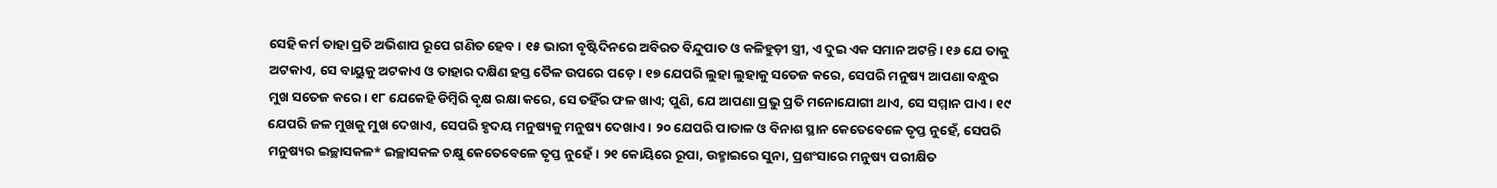ସେହି କର୍ମ ତାହା ପ୍ରତି ଅଭିଶାପ ରୂପେ ଗଣିତ ହେବ। ୧୫ ଭାରୀ ବୃଷ୍ଟିଦିନରେ ଅବିରତ ବିନ୍ଦୁପାତ ଓ କଳିହୁଡ଼ୀ ସ୍ତ୍ରୀ, ଏ ଦୁଇ ଏକ ସମାନ ଅଟନ୍ତି। ୧୬ ଯେ ତାକୁ ଅଟକାଏ, ସେ ବାୟୁକୁ ଅଟକାଏ ଓ ତାହାର ଦକ୍ଷିଣ ହସ୍ତ ତୈଳ ଉପରେ ପଡ଼େ। ୧୭ ଯେପରି ଲୁହା ଲୁହାକୁ ସତେଜ କରେ, ସେପରି ମନୁଷ୍ୟ ଆପଣା ବନ୍ଧୁର ମୁଖ ସତେଜ କରେ। ୧୮ ଯେକେହି ଡିମ୍ବିରି ବୃକ୍ଷ ରକ୍ଷା କରେ, ସେ ତହିଁର ଫଳ ଖାଏ; ପୁଣି, ଯେ ଆପଣା ପ୍ରଭୁ ପ୍ରତି ମନୋଯୋଗୀ ଥାଏ, ସେ ସମ୍ମାନ ପାଏ। ୧୯ ଯେପରି ଜଳ ମୁଖକୁ ମୁଖ ଦେଖାଏ, ସେପରି ହୃଦୟ ମନୁଷ୍ୟକୁ ମନୁଷ୍ୟ ଦେଖାଏ। ୨୦ ଯେପରି ପାତାଳ ଓ ବିନାଶ ସ୍ଥାନ କେତେବେଳେ ତୃପ୍ତ ନୁହେଁ, ସେପରି ମନୁଷ୍ୟର ଇଚ୍ଛାସକଳ* ଇଚ୍ଛାସକଳ ଚକ୍ଷୁ କେତେବେଳେ ତୃପ୍ତ ନୁହେଁ। ୨୧ କୋୟିରେ ରୂପା, ଉହ୍ମାଇରେ ସୁନା, ପ୍ରଶଂସାରେ ମନୁଷ୍ୟ ପରୀକ୍ଷିତ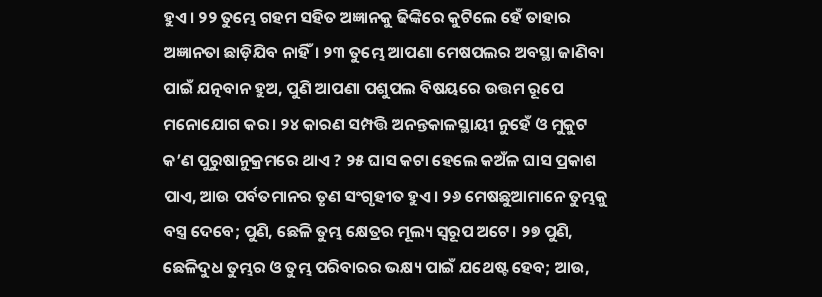ହୁଏ। ୨୨ ତୁମ୍ଭେ ଗହମ ସହିତ ଅଜ୍ଞାନକୁ ଢିଙ୍କିରେ କୁଟିଲେ ହେଁ ତାହାର ଅଜ୍ଞାନତା ଛାଡ଼ିଯିବ ନାହିଁ। ୨୩ ତୁମ୍ଭେ ଆପଣା ମେଷପଲର ଅବସ୍ଥା ଜାଣିବା ପାଇଁ ଯତ୍ନବାନ ହୁଅ, ପୁଣି ଆପଣା ପଶୁପଲ ବିଷୟରେ ଉତ୍ତମ ରୂପେ ମନୋଯୋଗ କର। ୨୪ କାରଣ ସମ୍ପତ୍ତି ଅନନ୍ତକାଳସ୍ଥାୟୀ ନୁହେଁ ଓ ମୁକୁଟ କ’ଣ ପୁରୁଷାନୁକ୍ରମରେ ଥାଏ ? ୨୫ ଘାସ କଟା ହେଲେ କଅଁଳ ଘାସ ପ୍ରକାଶ ପାଏ, ଆଉ ପର୍ବତମାନର ତୃଣ ସଂଗୃହୀତ ହୁଏ। ୨୬ ମେଷଛୁଆମାନେ ତୁମ୍ଭକୁ ବସ୍ତ୍ର ଦେବେ; ପୁଣି, ଛେଳି ତୁମ୍ଭ କ୍ଷେତ୍ରର ମୂଲ୍ୟ ସ୍ୱରୂପ ଅଟେ। ୨୭ ପୁଣି, ଛେଳିଦୁଧ ତୁମ୍ଭର ଓ ତୁମ୍ଭ ପରିବାରର ଭକ୍ଷ୍ୟ ପାଇଁ ଯଥେଷ୍ଟ ହେବ; ଆଉ,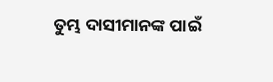ତୁମ୍ଭ ଦାସୀମାନଙ୍କ ପାଇଁ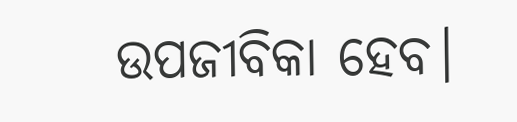ଉପଜୀବିକା ହେବ।